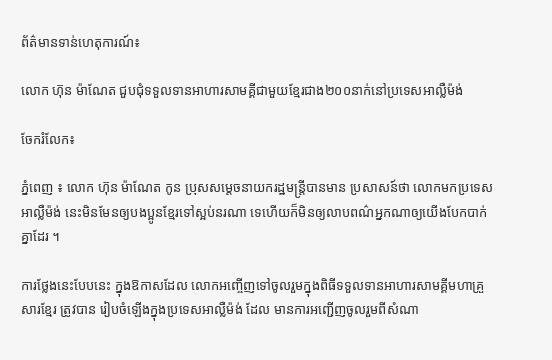ព័ត៌មានទាន់ហេតុការណ៍៖

លោក ហ៊ុន ម៉ាណែត ជួបជុំទទួលទានអាហារសាមគ្គីជាមួយខ្មែរជាង២០០នាក់នៅប្រទេសអាល្លឺម៉ង់

ចែករំលែក៖

ភ្នំពេញ ៖ លោក ហ៊ុន ម៉ាណែត កូន ប្រុសសម្តេចនាយករដ្ឋមន្ត្រីបានមាន ប្រសាសន៍ថា លោកមកប្រទេសអាល្លឺម៉ង់ នេះមិនមែនឲ្យបងប្អូនខ្មែរទៅស្អប់នរណា ទេហើយក៏មិនឲ្យលាបពណ៌អ្នកណាឲ្យយើងបែកបាក់គ្នាដែរ ។

ការថ្លែងនេះបែបនេះ ក្នុងឱកាសដែល លោកអញ្ចើញទៅចូលរួមក្នុងពិធីទទួលទានអាហារសាមគ្គីមហាគ្រួសារខ្មែរ ត្រូវបាន រៀបចំឡើងក្នុងប្រទេសអាល្លឺម៉ង់ ដែល មានការអញ្ជើញចូលរួមពីសំណា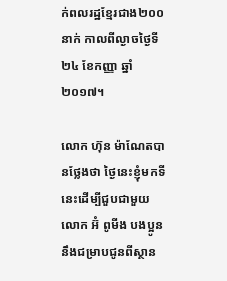ក់ពលរដ្ឋខ្មែរជាង២០០នាក់ កាលពីល្ងាចថ្ងៃទី២៤ ខែកញ្ញា ឆ្នាំ២០១៧។

លោក ហ៊ុន ម៉ាណែតបានថ្លែងថា ថ្ងៃនេះខ្ញុំមកទីនេះដើម្បីជួបជាមួយលោក អ៊ំ ពូមីង បងប្អូន នឹងជម្រាបជូនពីស្ថាន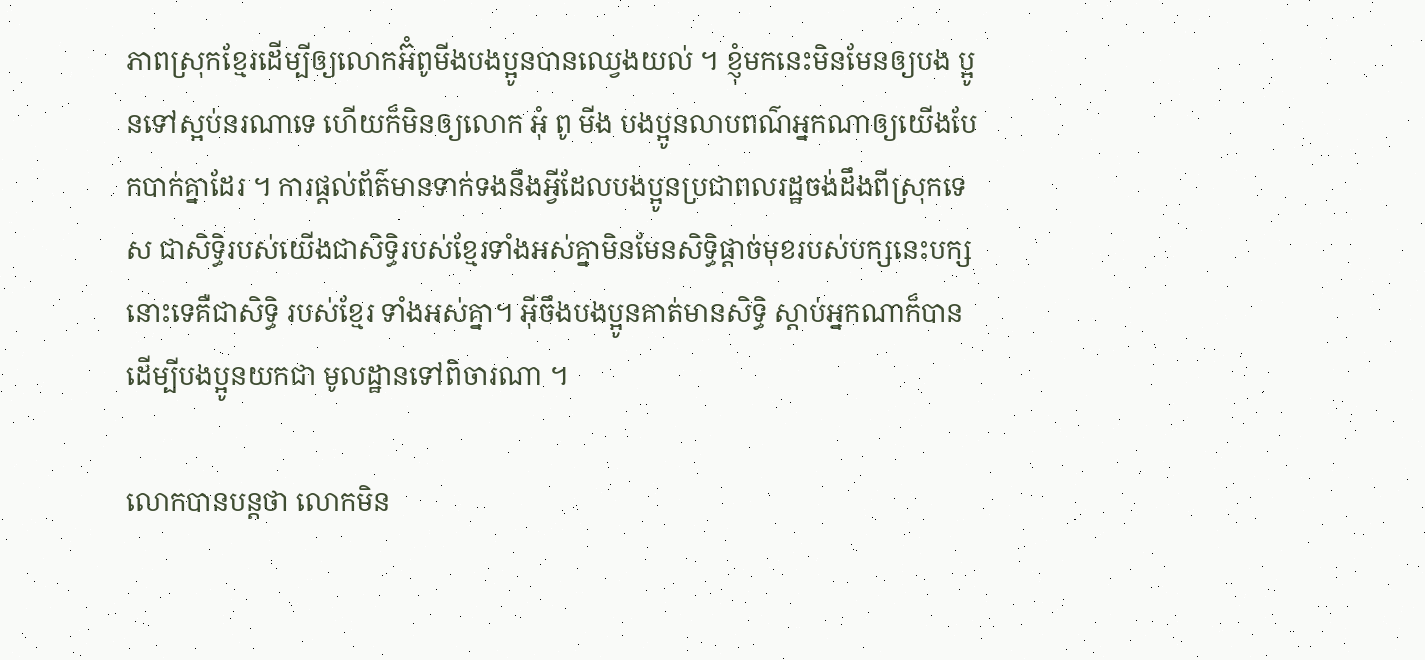ភាពស្រុកខ្មែរដើម្បីឲ្យលោកអ៊ំពូមីងបងប្អូនបានឈ្វេងយល់ ។ ខ្ញុំមកនេះមិនមែនឲ្យបង ប្អូនទៅស្អប់នរណាទេ ហើយក៏មិនឲ្យលោក អុំ ពូ មីង បងប្អូនលាបពណ៌អ្នកណាឲ្យយើងបែកបាក់គ្នាដែរ ។ ការផ្តល់ព័ត៌មានទាក់ទងនឹងអ្វីដែលបងប្អូនប្រជាពលរដ្ឋចង់ដឹងពីស្រុកទេស ជាសិទ្ធិរបស់យើងជាសិទ្ធិរបស់ខ្មែរទាំងអស់គ្នាមិនមែនសិទ្ធិផ្តាច់មុខរបស់បក្សនេះបក្សនោះទេគឺជាសិទ្ធិ របស់ខ្មែរ ទាំងអស់គ្នា។ អ៊ីចឹងបងប្អូនគាត់មានសិទ្ធិ ស្តាប់អ្នកណាក៏បាន ដើម្បីបងប្អូនយកជា មូលដ្ឋានទៅពិចារណា ។

លោកបានបន្តថា លោកមិន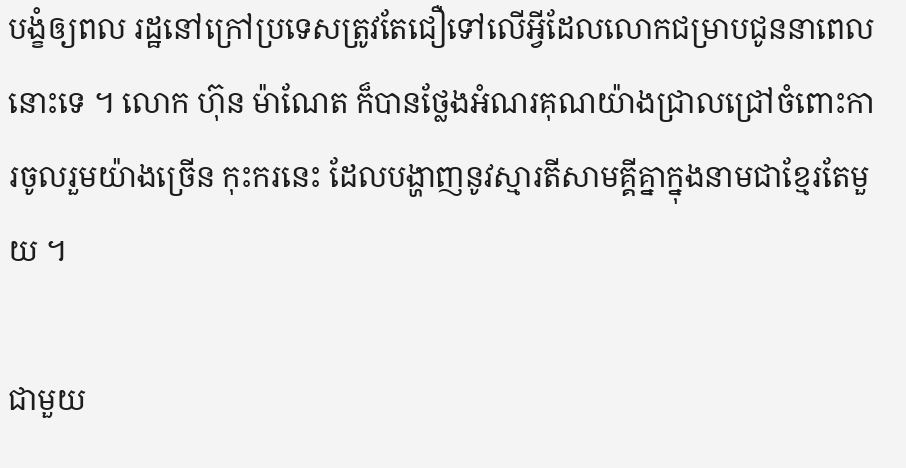បង្ខំឲ្យពល រដ្ឋនៅក្រៅប្រទេសត្រូវតែជឿទៅលើអ្វីដែលលោកជម្រាបជូននាពេលនោះទេ ។ លោក ហ៊ុន ម៉ាណែត ក៏បានថ្លែងអំណរគុណយ៉ាងជ្រាលជ្រៅចំពោះការចូលរួមយ៉ាងច្រើន កុះករនេះ ដែលបង្ហាញនូវស្មារតីសាមគ្គីគ្នាក្នុងនាមជាខ្មែរតែមួយ ។

ជាមួយ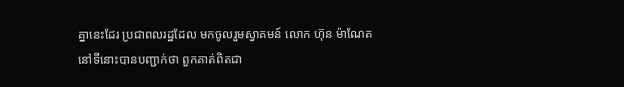គ្នានេះដែរ ប្រជាពលរដ្ឋដែល មកចូលរួមស្វាគមន៍ លោក ហ៊ុន ម៉ាណែត នៅទីនោះបានបញ្ជាក់ថា ពួកគាត់ពិតជា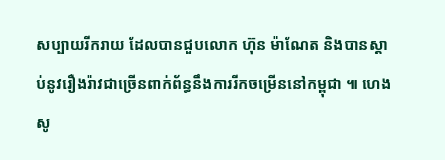សប្បាយរីករាយ ដែលបានជួបលោក ហ៊ុន ម៉ាណែត និងបានស្តាប់នូវរឿងរ៉ាវជាច្រើនពាក់ព័ន្ធនឹងការរីកចម្រើននៅកម្ពុជា ៕ ហេង សូ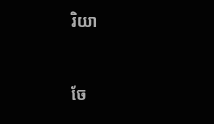រិយា


ចែ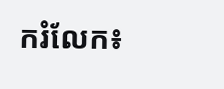ករំលែក៖